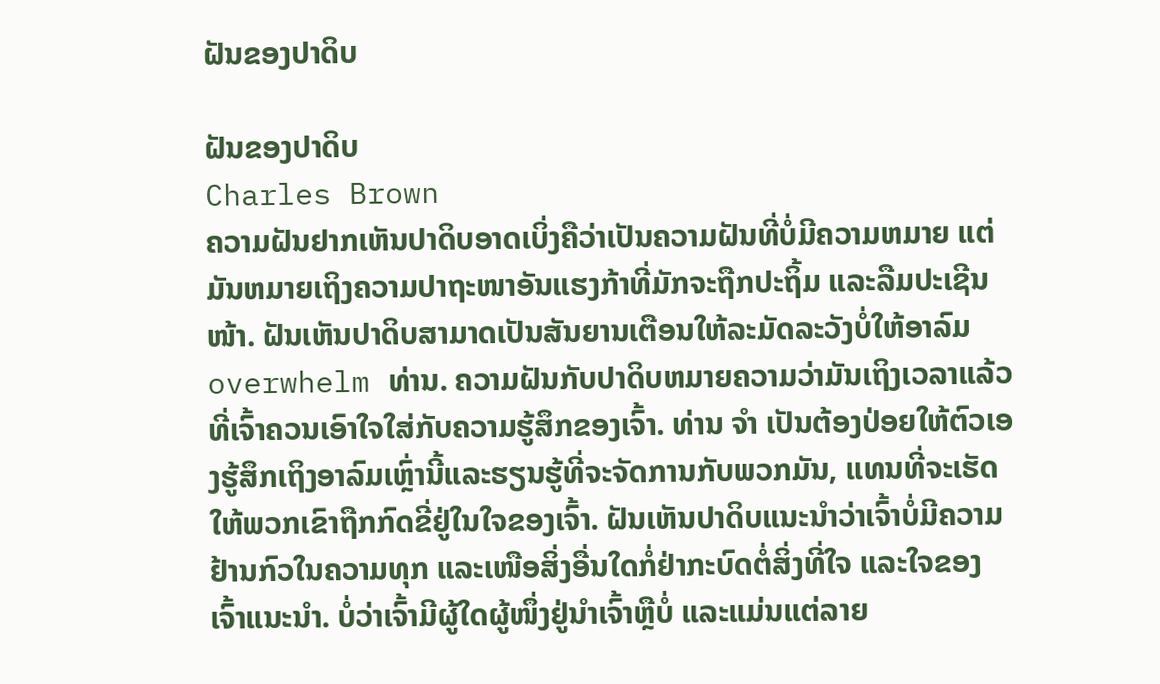ຝັນຂອງປາດິບ

ຝັນຂອງປາດິບ
Charles Brown
ຄວາມຝັນຢາກເຫັນປາດິບອາດເບິ່ງຄືວ່າເປັນຄວາມຝັນທີ່ບໍ່ມີຄວາມຫມາຍ ແຕ່ມັນຫມາຍເຖິງຄວາມປາຖະໜາອັນແຮງກ້າທີ່ມັກຈະຖືກປະຖິ້ມ ແລະລືມປະເຊີນໜ້າ. ຝັນເຫັນປາດິບສາມາດເປັນສັນຍານເຕືອນໃຫ້ລະມັດລະວັງບໍ່ໃຫ້ອາລົມ overwhelm ທ່ານ. ຄວາມຝັນກັບປາດິບຫມາຍຄວາມວ່າມັນເຖິງເວລາແລ້ວທີ່ເຈົ້າຄວນເອົາໃຈໃສ່ກັບຄວາມຮູ້ສຶກຂອງເຈົ້າ. ທ່ານ ຈຳ ເປັນຕ້ອງປ່ອຍໃຫ້ຕົວເອງຮູ້ສຶກເຖິງອາລົມເຫຼົ່ານີ້ແລະຮຽນຮູ້ທີ່ຈະຈັດການກັບພວກມັນ, ແທນທີ່ຈະເຮັດໃຫ້ພວກເຂົາຖືກກົດຂີ່ຢູ່ໃນໃຈຂອງເຈົ້າ. ຝັນເຫັນປາດິບແນະນຳວ່າເຈົ້າບໍ່ມີຄວາມຢ້ານກົວໃນຄວາມທຸກ ແລະເໜືອສິ່ງອື່ນໃດກໍ່ຢ່າກະບົດຕໍ່ສິ່ງທີ່ໃຈ ແລະໃຈຂອງເຈົ້າແນະນຳ. ບໍ່ວ່າເຈົ້າມີຜູ້ໃດຜູ້ໜຶ່ງຢູ່ນຳເຈົ້າຫຼືບໍ່ ແລະແມ່ນແຕ່ລາຍ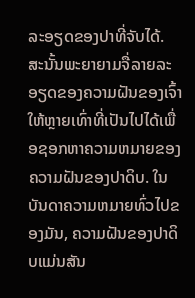ລະອຽດຂອງປາທີ່ຈັບໄດ້. ສະນັ້ນພະຍາຍາມຈື່ລາຍລະອຽດຂອງຄວາມຝັນຂອງເຈົ້າໃຫ້ຫຼາຍເທົ່າທີ່ເປັນໄປໄດ້ເພື່ອຊອກຫາຄວາມຫມາຍຂອງຄວາມຝັນຂອງປາດິບ. ໃນບັນດາຄວາມຫມາຍທົ່ວໄປຂອງມັນ, ຄວາມຝັນຂອງປາດິບແມ່ນສັນ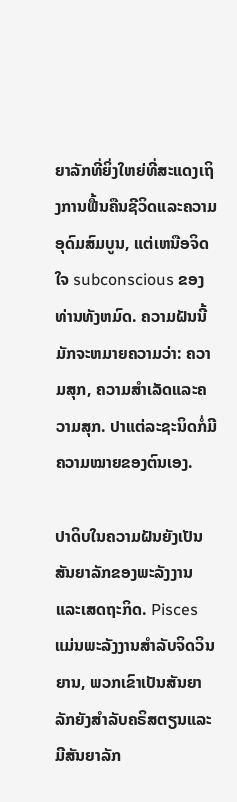ຍາລັກທີ່ຍິ່ງໃຫຍ່ທີ່ສະແດງເຖິງການຟື້ນຄືນຊີວິດແລະຄວາມອຸດົມສົມບູນ, ແຕ່ເຫນືອຈິດໃຈ subconscious ຂອງທ່ານທັງຫມົດ. ຄວາມຝັນນີ້ມັກຈະຫມາຍຄວາມວ່າ: ຄວາມສຸກ, ຄວາມສໍາເລັດແລະຄວາມສຸກ. ປາແຕ່ລະຊະນິດກໍ່ມີຄວາມໝາຍຂອງຕົນເອງ.

ປາດິບໃນຄວາມຝັນຍັງເປັນສັນຍາລັກຂອງພະລັງງານ ແລະເສດຖະກິດ. Pisces ແມ່ນພະລັງງານສໍາລັບຈິດວິນຍານ, ພວກເຂົາເປັນສັນຍາລັກຍັງສໍາລັບຄຣິສຕຽນແລະມີສັນຍາລັກ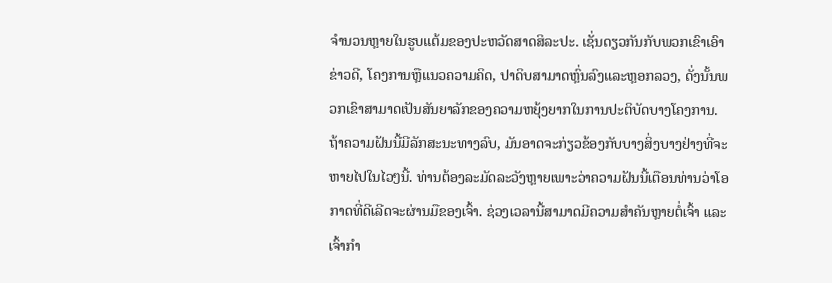ຈໍານວນຫຼາຍໃນຮູບແຕ້ມຂອງປະຫວັດສາດສິລະປະ. ເຊັ່ນດຽວກັນກັບພວກເຂົາເອົາຂ່າວດີ, ໂຄງການຫຼືແນວຄວາມຄິດ, ປາດິບສາມາດຫຼົ່ນລົງແລະຫຼອກລວງ, ດັ່ງນັ້ນພວກເຂົາສາມາດເປັນສັນຍາລັກຂອງຄວາມຫຍຸ້ງຍາກໃນການປະຕິບັດບາງໂຄງການ. ຖ້າຄວາມຝັນນີ້ມີລັກສະນະທາງລົບ, ມັນອາດຈະກ່ຽວຂ້ອງກັບບາງສິ່ງບາງຢ່າງທີ່ຈະຫາຍໄປໃນໄວໆນີ້. ທ່ານຕ້ອງລະມັດລະວັງຫຼາຍເພາະວ່າຄວາມຝັນນີ້ເຕືອນທ່ານວ່າໂອກາດທີ່ດີເລີດຈະຜ່ານມືຂອງເຈົ້າ. ຊ່ວງເວລານີ້ສາມາດມີຄວາມສໍາຄັນຫຼາຍຕໍ່ເຈົ້າ ແລະເຈົ້າກຳ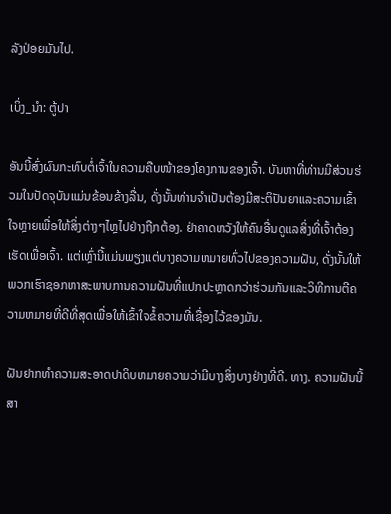ລັງປ່ອຍມັນໄປ.

ເບິ່ງ_ນຳ: ຕູ້ປາ

ອັນນີ້ສົ່ງຜົນກະທົບຕໍ່ເຈົ້າໃນຄວາມຄືບໜ້າຂອງໂຄງການຂອງເຈົ້າ. ບັນຫາທີ່ທ່ານມີສ່ວນຮ່ວມໃນປັດຈຸບັນແມ່ນຂ້ອນຂ້າງລື່ນ, ດັ່ງນັ້ນທ່ານຈໍາເປັນຕ້ອງມີສະຕິປັນຍາແລະຄວາມເຂົ້າໃຈຫຼາຍເພື່ອໃຫ້ສິ່ງຕ່າງໆໄຫຼໄປຢ່າງຖືກຕ້ອງ. ຢ່າຄາດຫວັງໃຫ້ຄົນອື່ນດູແລສິ່ງທີ່ເຈົ້າຕ້ອງເຮັດເພື່ອເຈົ້າ. ແຕ່ເຫຼົ່ານີ້ແມ່ນພຽງແຕ່ບາງຄວາມຫມາຍທົ່ວໄປຂອງຄວາມຝັນ, ດັ່ງນັ້ນໃຫ້ພວກເຮົາຊອກຫາສະພາບການຄວາມຝັນທີ່ແປກປະຫຼາດກວ່າຮ່ວມກັນແລະວິທີການຕີຄວາມຫມາຍທີ່ດີທີ່ສຸດເພື່ອໃຫ້ເຂົ້າໃຈຂໍ້ຄວາມທີ່ເຊື່ອງໄວ້ຂອງມັນ.

ຝັນຢາກທໍາຄວາມສະອາດປາດິບຫມາຍຄວາມວ່າມີບາງສິ່ງບາງຢ່າງທີ່ດີ. ທາງ. ຄວາມຝັນນີ້ສາ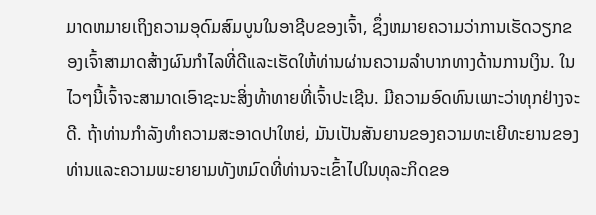ມາດຫມາຍເຖິງຄວາມອຸດົມສົມບູນໃນອາຊີບຂອງເຈົ້າ, ຊຶ່ງຫມາຍຄວາມວ່າການເຮັດວຽກຂອງເຈົ້າສາມາດສ້າງຜົນກໍາໄລທີ່ດີແລະເຮັດໃຫ້ທ່ານຜ່ານຄວາມລໍາບາກທາງດ້ານການເງິນ. ໃນໄວໆນີ້ເຈົ້າຈະສາມາດເອົາຊະນະສິ່ງທ້າທາຍທີ່ເຈົ້າປະເຊີນ. ມີຄວາມອົດທົນເພາະວ່າທຸກຢ່າງຈະດີ. ຖ້າທ່ານກໍາລັງທໍາຄວາມສະອາດປາໃຫຍ່, ມັນເປັນສັນຍານຂອງຄວາມທະເຍີທະຍານຂອງທ່ານແລະຄວາມພະຍາຍາມທັງຫມົດທີ່ທ່ານຈະເຂົ້າໄປໃນທຸລະກິດຂອ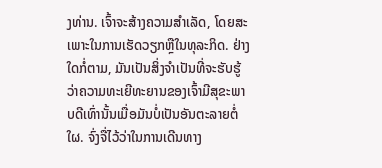ງທ່ານ. ເຈົ້າຈະສ້າງຄວາມສໍາເລັດ, ໂດຍສະເພາະໃນການເຮັດວຽກຫຼືໃນທຸລະກິດ. ຢ່າງໃດກໍ່ຕາມ, ມັນເປັນສິ່ງຈໍາເປັນທີ່ຈະຮັບຮູ້ວ່າຄວາມທະເຍີທະຍານຂອງເຈົ້າມີສຸຂະພາບດີເທົ່ານັ້ນເມື່ອມັນບໍ່ເປັນອັນຕະລາຍຕໍ່ໃຜ. ຈົ່ງຈື່ໄວ້ວ່າໃນການເດີນທາງ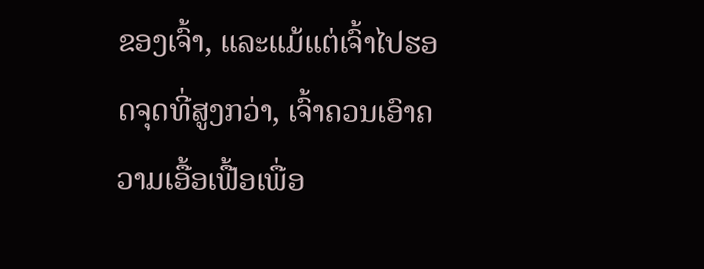ຂອງເຈົ້າ, ແລະແມ້ແຕ່ເຈົ້າໄປຮອດຈຸດທີ່ສູງກວ່າ, ເຈົ້າຄວນເອົາຄວາມເອື້ອເຟື້ອເພື່ອ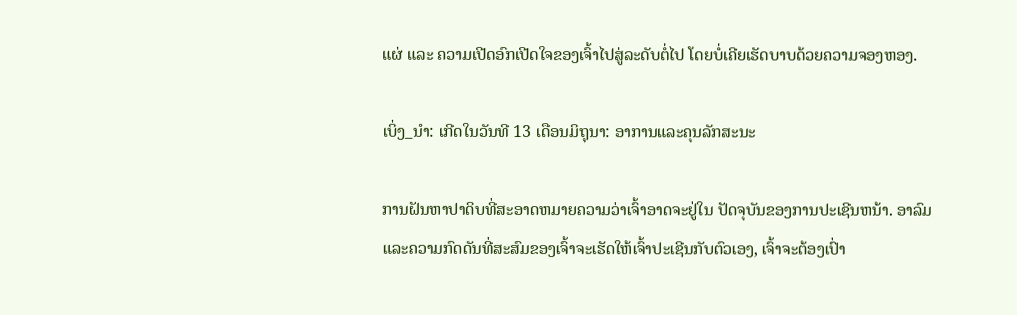ແຜ່ ແລະ ຄວາມເປີດອົກເປີດໃຈຂອງເຈົ້າໄປສູ່ລະດັບຕໍ່ໄປ ໂດຍບໍ່ເຄີຍເຮັດບາບດ້ວຍຄວາມຈອງຫອງ.

ເບິ່ງ_ນຳ: ເກີດໃນວັນທີ 13 ເດືອນມິຖຸນາ: ອາການແລະຄຸນລັກສະນະ

ການຝັນຫາປາດິບທີ່ສະອາດຫມາຍຄວາມວ່າເຈົ້າອາດຈະຢູ່ໃນ ປັດຈຸບັນຂອງການປະເຊີນຫນ້າ. ອາລົມແລະຄວາມກົດດັນທີ່ສະສົມຂອງເຈົ້າຈະເຮັດໃຫ້ເຈົ້າປະເຊີນກັບຕົວເອງ, ເຈົ້າຈະຕ້ອງເປົ່າ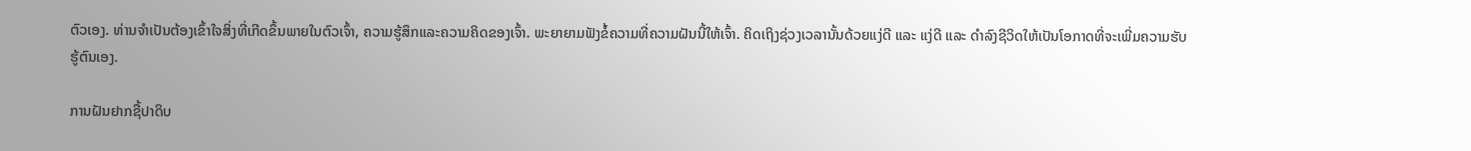ຕົວເອງ. ທ່ານຈໍາເປັນຕ້ອງເຂົ້າໃຈສິ່ງທີ່ເກີດຂຶ້ນພາຍໃນຕົວເຈົ້າ, ຄວາມຮູ້ສຶກແລະຄວາມຄິດຂອງເຈົ້າ. ພະຍາຍາມຟັງຂໍ້ຄວາມທີ່ຄວາມຝັນນີ້ໃຫ້ເຈົ້າ. ຄິດເຖິງຊ່ວງເວລານັ້ນດ້ວຍແງ່ດີ ແລະ ແງ່ດີ ແລະ ດຳລົງຊີວິດໃຫ້ເປັນໂອກາດທີ່ຈະເພີ່ມຄວາມຮັບຮູ້ຕົນເອງ.

ການຝັນຢາກຊື້ປາດິບ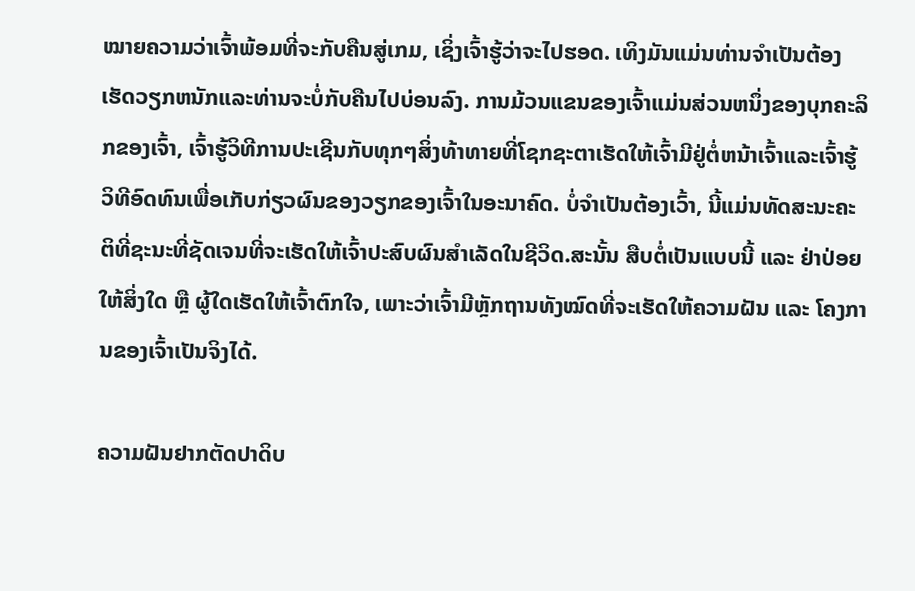ໝາຍຄວາມວ່າເຈົ້າພ້ອມທີ່ຈະກັບຄືນສູ່ເກມ, ເຊິ່ງເຈົ້າຮູ້ວ່າຈະໄປຮອດ. ເທິງມັນແມ່ນທ່ານຈໍາເປັນຕ້ອງເຮັດວຽກຫນັກແລະທ່ານຈະບໍ່ກັບຄືນໄປບ່ອນລົງ. ການມ້ວນແຂນຂອງເຈົ້າແມ່ນສ່ວນຫນຶ່ງຂອງບຸກຄະລິກຂອງເຈົ້າ, ເຈົ້າຮູ້ວິທີການປະເຊີນກັບທຸກໆສິ່ງທ້າທາຍທີ່ໂຊກຊະຕາເຮັດໃຫ້ເຈົ້າມີຢູ່ຕໍ່ຫນ້າເຈົ້າແລະເຈົ້າຮູ້ວິທີອົດທົນເພື່ອເກັບກ່ຽວຜົນຂອງວຽກຂອງເຈົ້າໃນອະນາຄົດ. ບໍ່ຈໍາເປັນຕ້ອງເວົ້າ, ນີ້ແມ່ນທັດສະນະຄະຕິທີ່ຊະນະທີ່ຊັດເຈນທີ່ຈະເຮັດໃຫ້ເຈົ້າປະສົບຜົນສໍາເລັດໃນຊີວິດ.ສະນັ້ນ ສືບຕໍ່ເປັນແບບນີ້ ແລະ ຢ່າປ່ອຍໃຫ້ສິ່ງໃດ ຫຼື ຜູ້ໃດເຮັດໃຫ້ເຈົ້າຕົກໃຈ, ເພາະວ່າເຈົ້າມີຫຼັກຖານທັງໝົດທີ່ຈະເຮັດໃຫ້ຄວາມຝັນ ແລະ ໂຄງການຂອງເຈົ້າເປັນຈິງໄດ້.

ຄວາມຝັນຢາກຕັດປາດິບ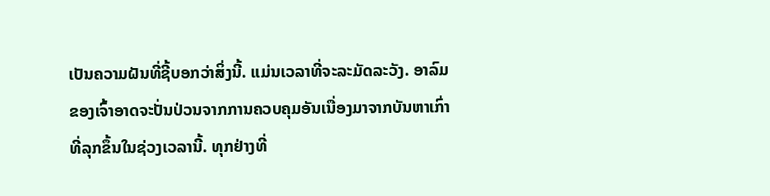ເປັນຄວາມຝັນທີ່ຊີ້ບອກວ່າສິ່ງນີ້. ແມ່ນເວລາທີ່ຈະລະມັດລະວັງ. ອາລົມຂອງເຈົ້າອາດຈະປັ່ນປ່ວນຈາກການຄວບຄຸມອັນເນື່ອງມາຈາກບັນຫາເກົ່າທີ່ລຸກຂຶ້ນໃນຊ່ວງເວລານີ້. ທຸກຢ່າງທີ່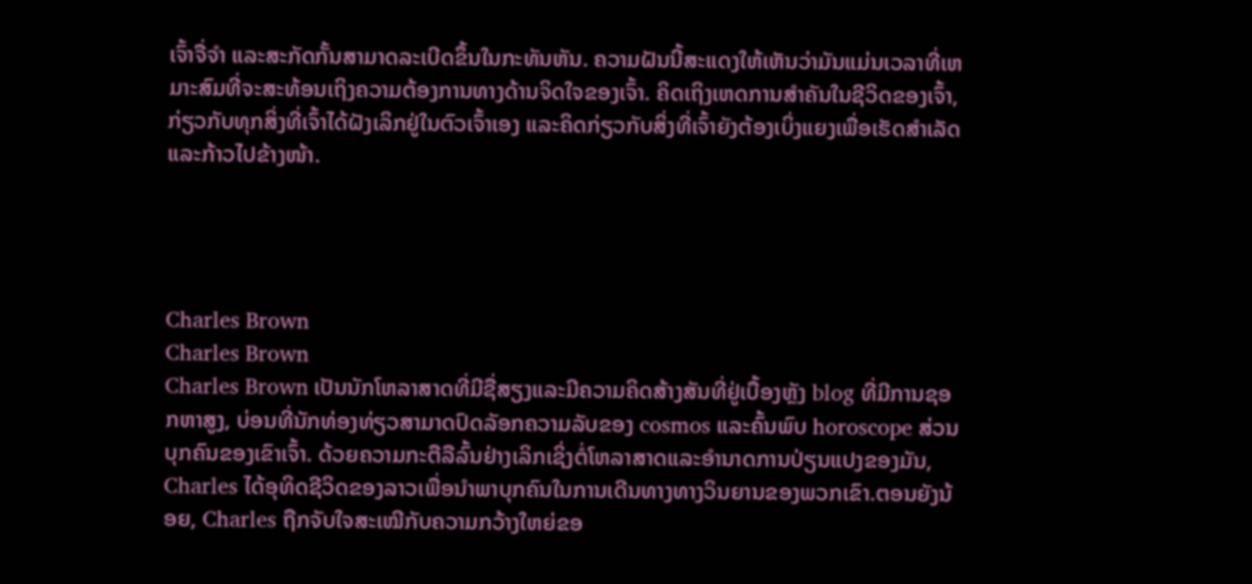ເຈົ້າຈື່ຈຳ ແລະສະກັດກັ້ນສາມາດລະເບີດຂຶ້ນໃນກະທັນຫັນ. ຄວາມຝັນນີ້ສະແດງໃຫ້ເຫັນວ່າມັນແມ່ນເວລາທີ່ເຫມາະສົມທີ່ຈະສະທ້ອນເຖິງຄວາມຕ້ອງການທາງດ້ານຈິດໃຈຂອງເຈົ້າ. ຄິດເຖິງເຫດການສຳຄັນໃນຊີວິດຂອງເຈົ້າ, ກ່ຽວກັບທຸກສິ່ງທີ່ເຈົ້າໄດ້ຝັງເລິກຢູ່ໃນຕົວເຈົ້າເອງ ແລະຄິດກ່ຽວກັບສິ່ງທີ່ເຈົ້າຍັງຕ້ອງເບິ່ງແຍງເພື່ອເຮັດສຳເລັດ ແລະກ້າວໄປຂ້າງໜ້າ.




Charles Brown
Charles Brown
Charles Brown ເປັນນັກໂຫລາສາດທີ່ມີຊື່ສຽງແລະມີຄວາມຄິດສ້າງສັນທີ່ຢູ່ເບື້ອງຫຼັງ blog ທີ່ມີການຊອກຫາສູງ, ບ່ອນທີ່ນັກທ່ອງທ່ຽວສາມາດປົດລັອກຄວາມລັບຂອງ cosmos ແລະຄົ້ນພົບ horoscope ສ່ວນບຸກຄົນຂອງເຂົາເຈົ້າ. ດ້ວຍຄວາມກະຕືລືລົ້ນຢ່າງເລິກເຊິ່ງຕໍ່ໂຫລາສາດແລະອໍານາດການປ່ຽນແປງຂອງມັນ, Charles ໄດ້ອຸທິດຊີວິດຂອງລາວເພື່ອນໍາພາບຸກຄົນໃນການເດີນທາງທາງວິນຍານຂອງພວກເຂົາ.ຕອນຍັງນ້ອຍ, Charles ຖືກຈັບໃຈສະເໝີກັບຄວາມກວ້າງໃຫຍ່ຂອ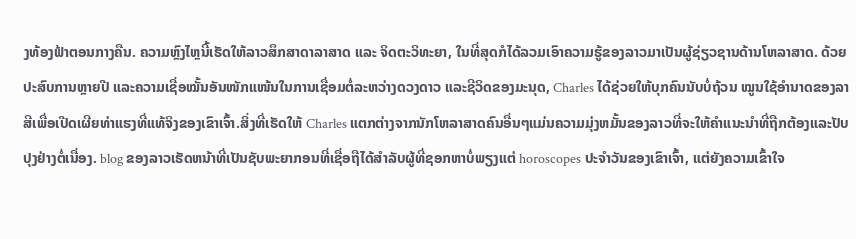ງທ້ອງຟ້າຕອນກາງຄືນ. ຄວາມຫຼົງໄຫຼນີ້ເຮັດໃຫ້ລາວສຶກສາດາລາສາດ ແລະ ຈິດຕະວິທະຍາ, ໃນທີ່ສຸດກໍໄດ້ລວມເອົາຄວາມຮູ້ຂອງລາວມາເປັນຜູ້ຊ່ຽວຊານດ້ານໂຫລາສາດ. ດ້ວຍປະສົບການຫຼາຍປີ ແລະຄວາມເຊື່ອໝັ້ນອັນໜັກແໜ້ນໃນການເຊື່ອມຕໍ່ລະຫວ່າງດວງດາວ ແລະຊີວິດຂອງມະນຸດ, Charles ໄດ້ຊ່ວຍໃຫ້ບຸກຄົນນັບບໍ່ຖ້ວນ ໝູນໃຊ້ອຳນາດຂອງລາສີເພື່ອເປີດເຜີຍທ່າແຮງທີ່ແທ້ຈິງຂອງເຂົາເຈົ້າ.ສິ່ງທີ່ເຮັດໃຫ້ Charles ແຕກຕ່າງຈາກນັກໂຫລາສາດຄົນອື່ນໆແມ່ນຄວາມມຸ່ງຫມັ້ນຂອງລາວທີ່ຈະໃຫ້ຄໍາແນະນໍາທີ່ຖືກຕ້ອງແລະປັບປຸງຢ່າງຕໍ່ເນື່ອງ. blog ຂອງລາວເຮັດຫນ້າທີ່ເປັນຊັບພະຍາກອນທີ່ເຊື່ອຖືໄດ້ສໍາລັບຜູ້ທີ່ຊອກຫາບໍ່ພຽງແຕ່ horoscopes ປະຈໍາວັນຂອງເຂົາເຈົ້າ, ແຕ່ຍັງຄວາມເຂົ້າໃຈ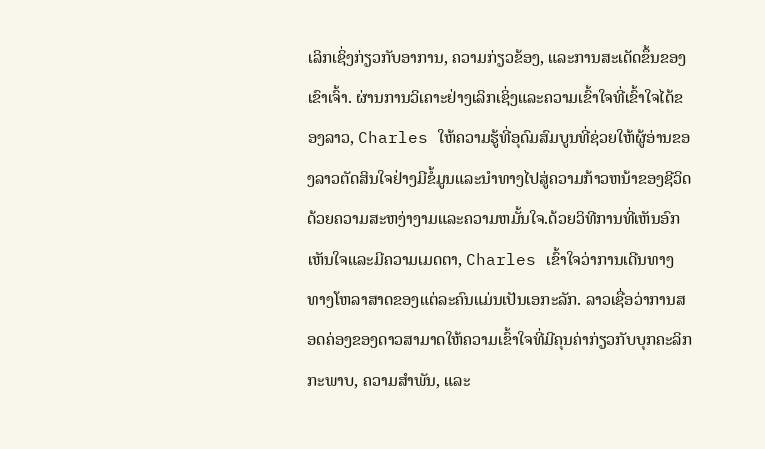ເລິກເຊິ່ງກ່ຽວກັບອາການ, ຄວາມກ່ຽວຂ້ອງ, ແລະການສະເດັດຂຶ້ນຂອງເຂົາເຈົ້າ. ຜ່ານການວິເຄາະຢ່າງເລິກເຊິ່ງແລະຄວາມເຂົ້າໃຈທີ່ເຂົ້າໃຈໄດ້ຂອງລາວ, Charles ໃຫ້ຄວາມຮູ້ທີ່ອຸດົມສົມບູນທີ່ຊ່ວຍໃຫ້ຜູ້ອ່ານຂອງລາວຕັດສິນໃຈຢ່າງມີຂໍ້ມູນແລະນໍາທາງໄປສູ່ຄວາມກ້າວຫນ້າຂອງຊີວິດດ້ວຍຄວາມສະຫງ່າງາມແລະຄວາມຫມັ້ນໃຈ.ດ້ວຍວິທີການທີ່ເຫັນອົກເຫັນໃຈແລະມີຄວາມເມດຕາ, Charles ເຂົ້າໃຈວ່າການເດີນທາງທາງໂຫລາສາດຂອງແຕ່ລະຄົນແມ່ນເປັນເອກະລັກ. ລາວເຊື່ອວ່າການສອດຄ່ອງຂອງດາວສາມາດໃຫ້ຄວາມເຂົ້າໃຈທີ່ມີຄຸນຄ່າກ່ຽວກັບບຸກຄະລິກກະພາບ, ຄວາມສໍາພັນ, ແລະ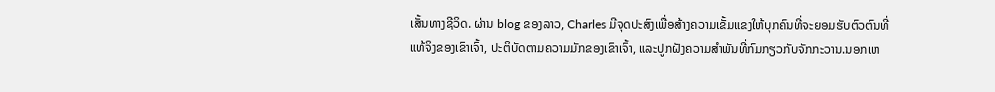ເສັ້ນທາງຊີວິດ. ຜ່ານ blog ຂອງລາວ, Charles ມີຈຸດປະສົງເພື່ອສ້າງຄວາມເຂັ້ມແຂງໃຫ້ບຸກຄົນທີ່ຈະຍອມຮັບຕົວຕົນທີ່ແທ້ຈິງຂອງເຂົາເຈົ້າ, ປະຕິບັດຕາມຄວາມມັກຂອງເຂົາເຈົ້າ, ແລະປູກຝັງຄວາມສໍາພັນທີ່ກົມກຽວກັບຈັກກະວານ.ນອກເຫ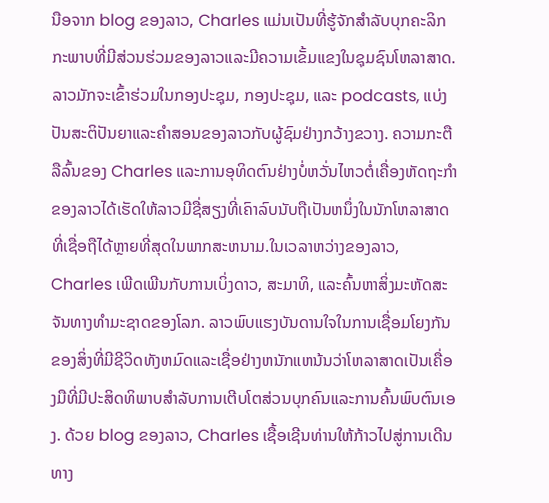ນືອຈາກ blog ຂອງລາວ, Charles ແມ່ນເປັນທີ່ຮູ້ຈັກສໍາລັບບຸກຄະລິກກະພາບທີ່ມີສ່ວນຮ່ວມຂອງລາວແລະມີຄວາມເຂັ້ມແຂງໃນຊຸມຊົນໂຫລາສາດ. ລາວມັກຈະເຂົ້າຮ່ວມໃນກອງປະຊຸມ, ກອງປະຊຸມ, ແລະ podcasts, ແບ່ງປັນສະຕິປັນຍາແລະຄໍາສອນຂອງລາວກັບຜູ້ຊົມຢ່າງກວ້າງຂວາງ. ຄວາມກະຕືລືລົ້ນຂອງ Charles ແລະການອຸທິດຕົນຢ່າງບໍ່ຫວັ່ນໄຫວຕໍ່ເຄື່ອງຫັດຖະກໍາຂອງລາວໄດ້ເຮັດໃຫ້ລາວມີຊື່ສຽງທີ່ເຄົາລົບນັບຖືເປັນຫນຶ່ງໃນນັກໂຫລາສາດທີ່ເຊື່ອຖືໄດ້ຫຼາຍທີ່ສຸດໃນພາກສະຫນາມ.ໃນເວລາຫວ່າງຂອງລາວ, Charles ເພີດເພີນກັບການເບິ່ງດາວ, ສະມາທິ, ແລະຄົ້ນຫາສິ່ງມະຫັດສະຈັນທາງທໍາມະຊາດຂອງໂລກ. ລາວພົບແຮງບັນດານໃຈໃນການເຊື່ອມໂຍງກັນຂອງສິ່ງທີ່ມີຊີວິດທັງຫມົດແລະເຊື່ອຢ່າງຫນັກແຫນ້ນວ່າໂຫລາສາດເປັນເຄື່ອງມືທີ່ມີປະສິດທິພາບສໍາລັບການເຕີບໂຕສ່ວນບຸກຄົນແລະການຄົ້ນພົບຕົນເອງ. ດ້ວຍ blog ຂອງລາວ, Charles ເຊື້ອເຊີນທ່ານໃຫ້ກ້າວໄປສູ່ການເດີນທາງ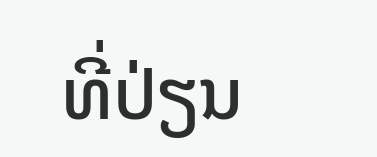ທີ່ປ່ຽນ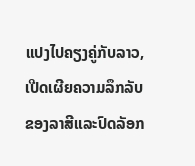ແປງໄປຄຽງຄູ່ກັບລາວ, ເປີດເຜີຍຄວາມລຶກລັບຂອງລາສີແລະປົດລັອກ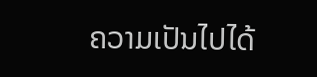ຄວາມເປັນໄປໄດ້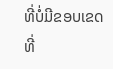ທີ່ບໍ່ມີຂອບເຂດທີ່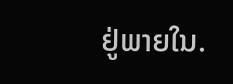ຢູ່ພາຍໃນ.